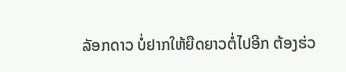ລັອກດາວ ບໍ່ຢາກໃຫ້ຍືດຍາວຕໍ່ໄປອີກ ຕ້ອງຮ່ວ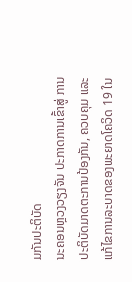ມກັນປະຕິບັດ
ນະຄອນຫຼວງວຽງຈັນ ປະກາດການເຂົ້າສູ່ ການປະຕິບັດມາດຕະການປ້ອງກັນ, ຄວບຄຸມ ແລະ ແກ້ໄຂການລະບາດຂອງພະຍາດໂຄວິດ 19 ໃນ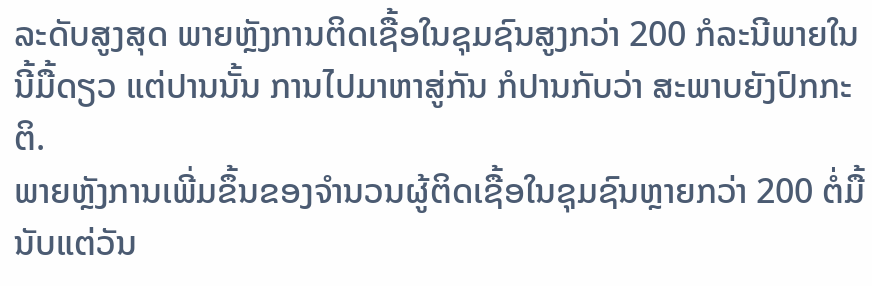ລະດັບສູງສຸດ ພາຍຫຼັງການຕິດເຊື້ອໃນຊຸມຊົນສູງກວ່າ 200 ກໍລະນີພາຍໃນນີ້ມື້ດຽວ ແຕ່ປານນັ້ນ ການໄປມາຫາສູ່ກັນ ກໍປານກັບວ່າ ສະພາບຍັງປົກກະຕິ.
ພາຍຫຼັງການເພີ່ມຂຶ້ນຂອງຈຳນວນຜູ້ຕິດເຊື້ອໃນຊຸມຊົນຫຼາຍກວ່າ 200 ຕໍ່ມື້ນັບແຕ່ວັນ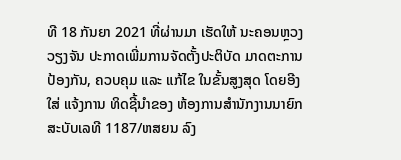ທີ 18 ກັນຍາ 2021 ທີ່ຜ່ານມາ ເຮັດໃຫ້ ນະຄອນຫຼວງວຽງຈັນ ປະກາດເພີ່ມການຈັດຕັ້ງປະຕິບັດ ມາດຕະການ ປ້ອງກັນ, ຄວບຄຸມ ແລະ ແກ້ໄຂ ໃນຂັ້ນສູງສຸດ ໂດຍອີງໃສ່ ແຈ້ງການ ທິດຊີ້ນຳຂອງ ຫ້ອງການສຳນັກງານນາຍົກ ສະບັບເລທີ 1187/ຫສຍນ ລົງ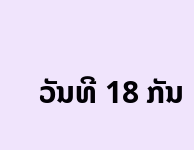ວັນທີ 18 ກັນ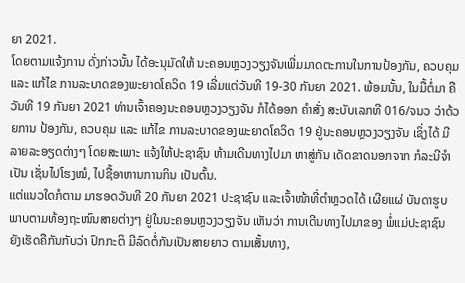ຍາ 2021.
ໂດຍຕາມແຈ້ງການ ດັ່ງກ່າວນັ້ນ ໄດ້ອະນຸມັດໃຫ້ ນະຄອນຫຼວງວຽງຈັນເພີ່ມມາດຕະການໃນການປ້ອງກັນ, ຄວບຄຸມ ແລະ ແກ້ໄຂ ການລະບາດຂອງພະຍາດໂຄວິດ 19 ເລີ່ມແຕ່ວັນທີ 19-30 ກັນຍາ 2021. ພ້ອມນັ້ນ, ໃນມື້ຕໍ່ມາ ຄືວັນທີ 19 ກັນຍາ 2021 ທ່ານເຈົ້າຄອງນະຄອນຫຼວງວຽງຈັນ ກໍໄດ້ອອກ ຄຳສັ່ງ ສະບັບເລກທີ 016/ຈນວ ວ່າດ້ວຍການ ປ້ອງກັນ, ຄວບຄຸມ ແລະ ແກ້ໄຂ ການລະບາດຂອງພະຍາດໂຄວິດ 19 ຢູ່ນະຄອນຫຼວງວຽງຈັນ ເຊິ່ງໄດ້ ມີລາຍລະອຽດຕ່າງໆ ໂດຍສະເພາະ ແຈ້ງໃຫ້ປະຊາຊົນ ຫ້າມເດີນທາງໄປມາ ຫາສູ່ກັນ ເດັດຂາດນອກຈາກ ກໍລະນີຈຳເປັນ ເຊັ່ນໄປໂຮງໝໍ, ໄປຊື້ອາຫານການກິນ ເປັນຕົ້ນ.
ແຕ່ແນວໃດກໍຕາມ ມາຮອດວັນທີ 20 ກັນຍາ 2021 ປະຊາຊົນ ແລະເຈົ້າໜ້າທີ່ຕຳຫຼວດໄດ້ ເຜີຍແຜ່ ບັນດາຮູບພາບຕາມທ້ອງຖະໜົນສາຍຕ່າງໆ ຢູ່ໃນນະຄອນຫຼວງວຽງຈັນ ເຫັນວ່າ ການເດີນທາງໄປມາຂອງ ພໍ່ແມ່ປະຊາຊົນ ຍັງເຮັດຄືກັນກັບວ່າ ປົກກະຕິ ມີລົດຕໍ່ກັນເປັນສາຍຍາວ ຕາມເສັ້ນທາງ,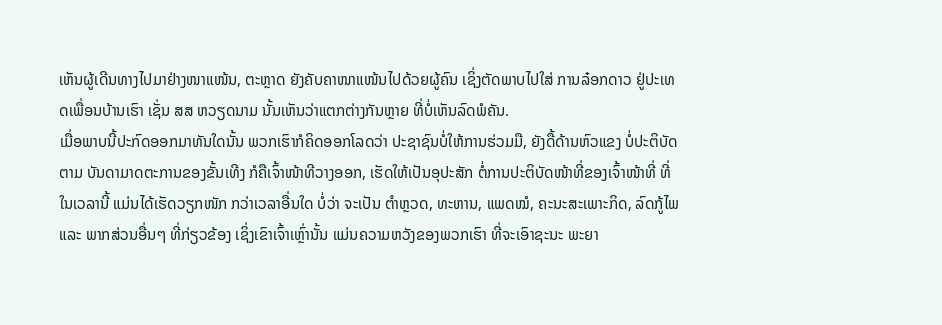ເຫັນຜູ້ເດີນທາງໄປມາຢ່າງໜາແໜ້ນ, ຕະຫຼາດ ຍັງຄັບຄາໜາແໜ້ນໄປດ້ວຍຜູ້ຄົນ ເຊິ່ງຕັດພາບໄປໃສ່ ການລ໋ອກດາວ ຢູ່ປະເທດເພື່ອນບ້ານເຮົາ ເຊັ່ນ ສສ ຫວຽດນາມ ນັ້ນເຫັນວ່າແຕກຕ່າງກັນຫຼາຍ ທີ່ບໍ່ເຫັນລົດພໍຄັນ.
ເມື່ອພາບນີ້ປະກົດອອກມາທັນໃດນັ້ນ ພວກເຮົາກໍຄິດອອກໂລດວ່າ ປະຊາຊົນບໍ່ໃຫ້ການຮ່ວມມື, ຍັງດື້ດ້ານຫົວແຂງ ບໍ່ປະຕິບັດຕາມ ບັນດາມາດຕະການຂອງຂັ້ນເທີງ ກໍຄືເຈົ້າໜ້າທີວາງອອກ, ເຮັດໃຫ້ເປັນອຸປະສັກ ຕໍ່ການປະຕິບັດໜ້າທີ່ຂອງເຈົ້າໜ້າທີ່ ທີ່ໃນເວລານີ້ ແມ່ນໄດ້ເຮັດວຽກໜັກ ກວ່າເວລາອື່ນໃດ ບໍ່ວ່າ ຈະເປັນ ຕຳຫຼວດ, ທະຫານ, ແພດໝໍ, ຄະນະສະເພາະກິດ, ລົດກູ້ໄພ ແລະ ພາກສ່ວນອື່ນໆ ທີ່ກ່ຽວຂ້ອງ ເຊິ່ງເຂົາເຈົ້າເຫຼົ່ານັ້ນ ແມ່ນຄວາມຫວັງຂອງພວກເຮົາ ທີ່ຈະເອົາຊະນະ ພະຍາ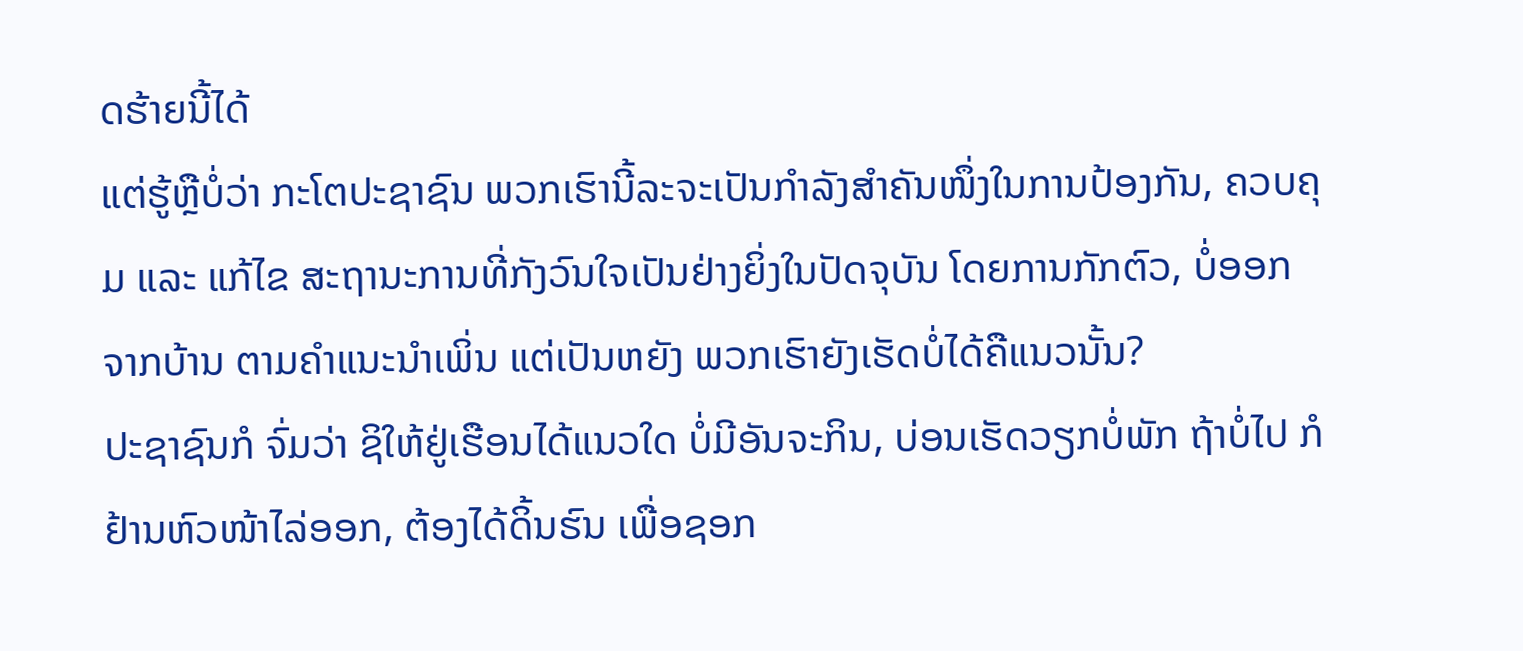ດຮ້າຍນີ້ໄດ້
ແຕ່ຮູ້ຫຼືບໍ່ວ່າ ກະໂຕປະຊາຊົນ ພວກເຮົານີ້ລະຈະເປັນກຳລັງສຳຄັນໜຶ່ງໃນການປ້ອງກັນ, ຄວບຄຸມ ແລະ ແກ້ໄຂ ສະຖານະການທີ່ກັງວົນໃຈເປັນຢ່າງຍິ່ງໃນປັດຈຸບັນ ໂດຍການກັກຕົວ, ບໍ່ອອກຈາກບ້ານ ຕາມຄຳແນະນຳເພິ່ນ ແຕ່ເປັນຫຍັງ ພວກເຮົາຍັງເຮັດບໍ່ໄດ້ຄືແນວນັ້ນ?
ປະຊາຊົນກໍ ຈົ່ມວ່າ ຊິໃຫ້ຢູ່ເຮືອນໄດ້ແນວໃດ ບໍ່ມີອັນຈະກິນ, ບ່ອນເຮັດວຽກບໍ່ພັກ ຖ້າບໍ່ໄປ ກໍຢ້ານຫົວໜ້າໄລ່ອອກ, ຕ້ອງໄດ້ດິ້ນຮົນ ເພື່ອຊອກ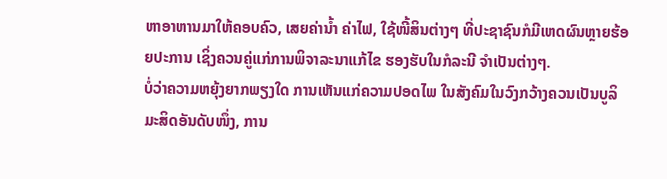ຫາອາຫານມາໃຫ້ຄອບຄົວ, ເສຍຄ່ານໍ້າ ຄ່າໄຟ, ໃຊ້ໜີ້ສິນຕ່າງໆ ທີ່ປະຊາຊົນກໍມີເຫດຜົນຫຼາຍຮ້ອຍປະການ ເຊິ່ງຄວນຄູ່ແກ່ການພິຈາລະນາແກ້ໄຂ ຮອງຮັບໃນກໍລະນີ ຈຳເປັນຕ່າງໆ.
ບໍ່ວ່າຄວາມຫຍຸ້ງຍາກພຽງໃດ ການເຫັນແກ່ຄວາມປອດໄພ ໃນສັງຄົມໃນວົງກວ້າງຄວນເປັນບູລິມະສິດອັນດັບໜຶ່ງ, ການ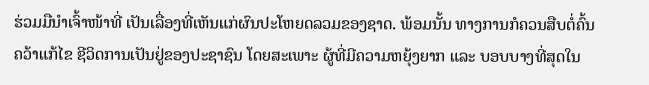ຮ່ວມມືນຳເຈົ້າໜ້າທີ່ ເປັນເລື່ອງທີ່ເຫັນແກ່ຜົນປະໂຫຍດລວມຂອງຊາດ. ພ້ອມນັ້ນ ທາງການກໍຄວນສືບຕໍ່ຄົ້ນຄວ້າແກ້ໄຂ ຊີວິດການເປັນຢູ່ຂອງປະຊາຊົນ ໂດຍສະເພາະ ຜູ້ທີ່ມີຄວາມຫຍຸ້ງຍາກ ແລະ ບອບບາງທີ່ສຸດໃນ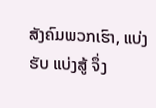ສັງຄົມພວກເຮົາ, ແບ່ງຮັບ ແບ່ງສູ້ ຈຶ່ງ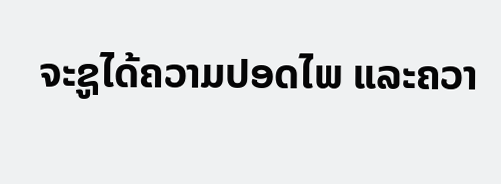ຈະຊູໄດ້ຄວາມປອດໄພ ແລະຄວາ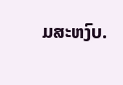ມສະຫງົບ.